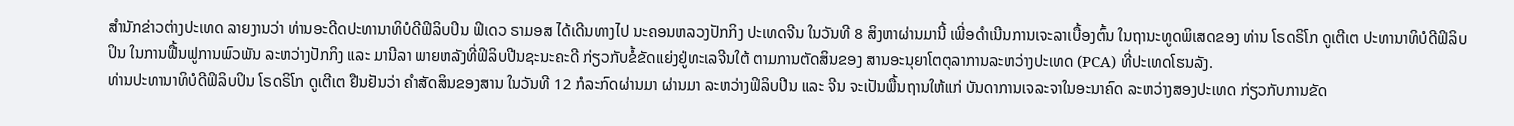ສຳນັກຂ່າວຕ່າງປະເທດ ລາຍງານວ່າ ທ່ານອະດີດປະທານາທິບໍດີຟິລິບປິນ ຟິເດວ ຣາມອສ ໄດ້ເດີນທາງໄປ ນະຄອນຫລວງປັກກິງ ປະເທດຈີນ ໃນວັນທີ 8 ສິງຫາຜ່ານມານີ້ ເພີ່ອດຳເນີນການເຈະລາເບື້ອງຕົ້ນ ໃນຖານະທູດພິເສດຂອງ ທ່ານ ໂຣດຣິໂກ ດູເຕີເຕ ປະທານາທິບໍດີຟິລິບປິນ ໃນການຟື້ນຟູການພົວພັນ ລະຫວ່າງປັກກິງ ແລະ ມານີລາ ພາຍຫລັງທີ່ຟິລິບປີນຊະນະຄະດີ ກ່ຽວກັບຂໍ້ຂັດແຍ່ງຢູ່ທະເລຈີນໃຕ້ ຕາມການຕັດສິນຂອງ ສານອະນຸຍາໂຕຕຸລາການລະຫວ່າງປະເທດ (PCA) ທີ່ປະເທດໂຮນລັງ.
ທ່ານປະທານາທິບໍດີຟິລິບປິນ ໂຣດຣິໂກ ດູເຕີເຕ ຢືນຢັນວ່າ ຄຳສັດສິນຂອງສານ ໃນວັນທີ 12 ກໍລະກົດຜ່ານມາ ຜ່ານມາ ລະຫວ່າງຟິລິບປີນ ແລະ ຈີນ ຈະເປັນພື້ນຖານໃຫ້ແກ່ ບັນດາການເຈລະຈາໃນອະນາຄົດ ລະຫວ່າງສອງປະເທດ ກ່ຽວກັບການຂັດ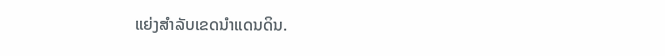ແຍ່ງສຳລັບເຂດນຳແດນດິນ.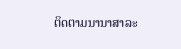ຕິດຕາມນານາສາລະ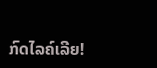ກົດໄລຄ໌ເລີຍ!